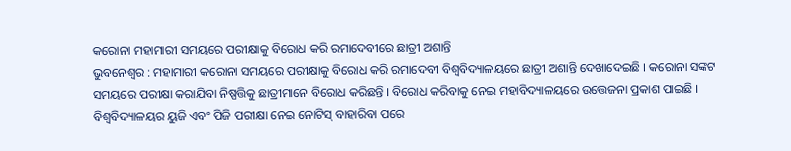କରୋନା ମହାମାରୀ ସମୟରେ ପରୀକ୍ଷାକୁ ବିରୋଧ କରି ରମାଦେବୀରେ ଛାତ୍ରୀ ଅଶାନ୍ତି
ଭୁବନେଶ୍ଵର : ମହାମାରୀ କରୋନା ସମୟରେ ପରୀକ୍ଷାକୁ ବିରୋଧ କରି ରମାଦେବୀ ବିଶ୍ଵବିଦ୍ୟାଳୟରେ ଛାତ୍ରୀ ଅଶାନ୍ତି ଦେଖାଦେଇଛି । କରୋନା ସଙ୍କଟ ସମୟରେ ପରୀକ୍ଷା କରାଯିବା ନିଷ୍ପତ୍ତିକୁ ଛାତ୍ରୀମାନେ ବିରୋଧ କରିଛନ୍ତି । ବିରୋଧ କରିବାକୁ ନେଇ ମହାବିଦ୍ୟାଳୟରେ ଉତ୍ତେଜନା ପ୍ରକାଶ ପାଇଛି ।
ବିଶ୍ବବିଦ୍ୟାଳୟର ୟୁଜି ଏବଂ ପିଜି ପରୀକ୍ଷା ନେଇ ନୋଟିସ୍ ବାହାରିବା ପରେ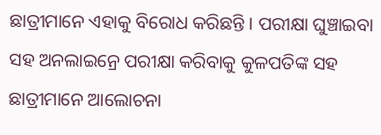ଛାତ୍ରୀମାନେ ଏହାକୁ ବିରୋଧ କରିଛନ୍ତି । ପରୀକ୍ଷା ଘୁଞ୍ଚାଇବା ସହ ଅନଲାଇନ୍ରେ ପରୀକ୍ଷା କରିବାକୁ କୁଳପତିଙ୍କ ସହ ଛାତ୍ରୀମାନେ ଆଲୋଚନା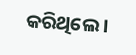କରିଥିଲେ ।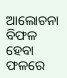ଆଲୋଚନା ବିଫଳ ହେବା ଫଳରେ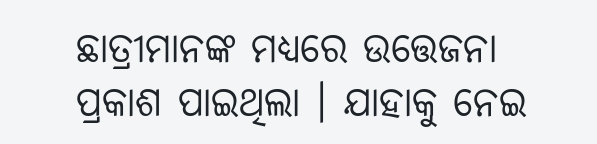ଛାତ୍ରୀମାନଙ୍କ ମଧ୍ୟରେ ଉତ୍ତେଜନା ପ୍ରକାଶ ପାଇଥିଲା । ଯାହାକୁ ନେଇ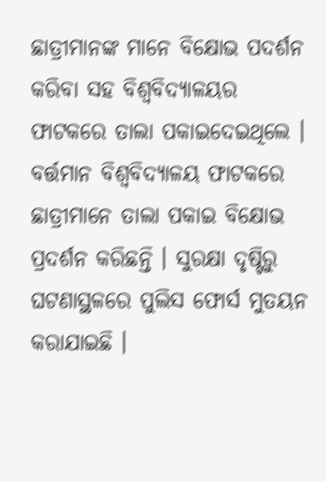ଛାତ୍ରୀମାନଙ୍କ ମାନେ ବିକ୍ଷୋଭ ପଦର୍ଶନ କରିବା ସହ ବିଶ୍ଵବିଦ୍ୟାଳୟର ଫାଟକରେ ତାଲା ପକାଇଦେଇଥିଲେ । ବର୍ତ୍ତମାନ ବିଶ୍ବବିଦ୍ୟାଳୟ ଫାଟକରେ ଛାତ୍ରୀମାନେ ତାଲା ପକାଇ ବିକ୍ଷୋଭ ପ୍ରଦର୍ଶନ କରିଛନ୍ତି । ସୁରକ୍ଷା ଦୃଷ୍ଟିରୁ ଘଟଣାସ୍ଥଳରେ ପୁଲିସ ଫୋର୍ସ ମୁତୟନ କରାଯାଇଛି ।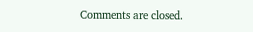Comments are closed.